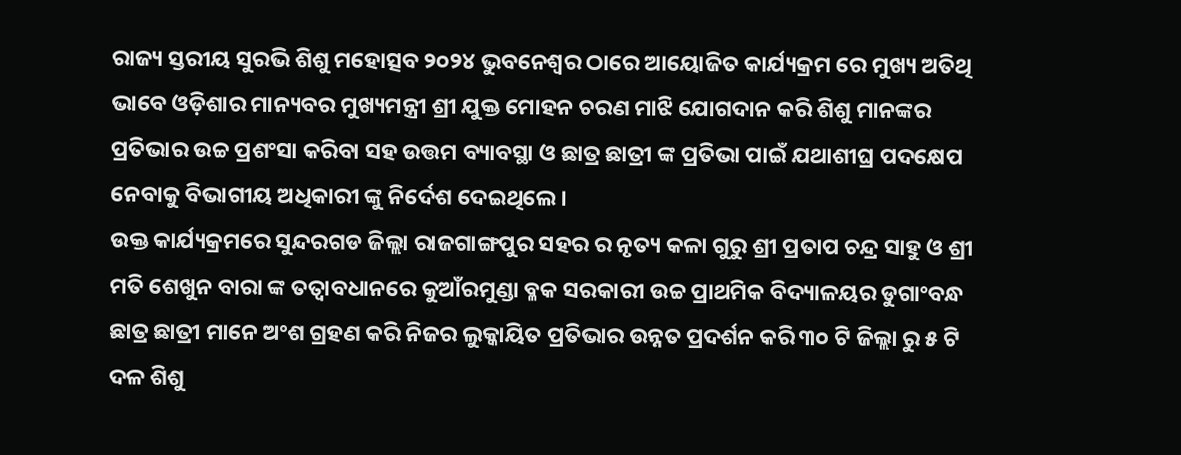ରାଜ୍ୟ ସ୍ତରୀୟ ସୁରଭି ଶିଶୁ ମହୋତ୍ସବ ୨୦୨୪ ଭୁବନେଶ୍ୱର ଠାରେ ଆୟୋଜିତ କାର୍ଯ୍ୟକ୍ରମ ରେ ମୁଖ୍ୟ ଅତିଥି ଭାବେ ଓଡ଼ିଶାର ମାନ୍ୟବର ମୁଖ୍ୟମନ୍ତ୍ରୀ ଶ୍ରୀ ଯୁକ୍ତ ମୋହନ ଚରଣ ମାଝି ଯୋଗଦାନ କରି ଶିଶୁ ମାନଙ୍କର ପ୍ରତିଭାର ଉଚ୍ଚ ପ୍ରଶଂସା କରିବା ସହ ଉତ୍ତମ ବ୍ୟାବସ୍ଥା ଓ ଛାତ୍ର ଛାତ୍ରୀ ଙ୍କ ପ୍ରତିଭା ପାଇଁ ଯଥାଶୀଘ୍ର ପଦକ୍ଷେପ ନେବାକୁ ବିଭାଗୀୟ ଅଧିକାରୀ ଙ୍କୁ ନିର୍ଦେଶ ଦେଇଥିଲେ।
ଉକ୍ତ କାର୍ଯ୍ୟକ୍ରମରେ ସୁନ୍ଦରଗଡ ଜିଲ୍ଲା ରାଜଗାଙ୍ଗପୁର ସହର ର ନୃତ୍ୟ କଳା ଗୁରୁ ଶ୍ରୀ ପ୍ରତାପ ଚନ୍ଦ୍ର ସାହୁ ଓ ଶ୍ରୀ ମତି ଶେଖୁନ ବାରା ଙ୍କ ତତ୍ବାବଧାନରେ କୁଆଁରମୁଣ୍ଡା ବ୍ଳକ ସରକାରୀ ଉଚ୍ଚ ପ୍ରାଥମିକ ବିଦ୍ୟାଳୟର ଡୁଗାଂବନ୍ଧ ଛାତ୍ର ଛାତ୍ରୀ ମାନେ ଅଂଶ ଗ୍ରହଣ କରି ନିଜର ଲୁକ୍କାୟିତ ପ୍ରତିଭାର ଉନ୍ନତ ପ୍ରଦର୍ଶନ କରି ୩୦ ଟି ଜିଲ୍ଲା ରୁ ୫ ଟି ଦଳ ଶିଶୁ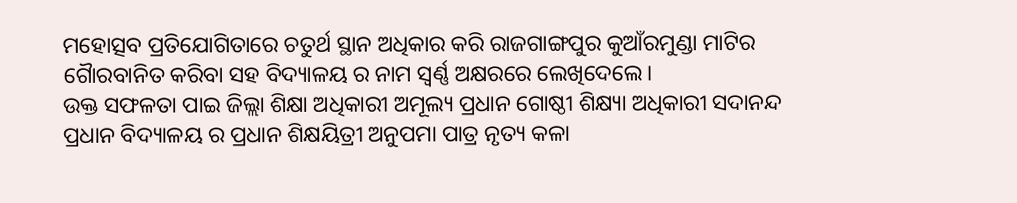ମହୋତ୍ସବ ପ୍ରତିଯୋଗିତାରେ ଚତୁର୍ଥ ସ୍ଥାନ ଅଧିକାର କରି ରାଜଗାଙ୍ଗପୁର କୁଆଁରମୁଣ୍ଡା ମାଟିର ଗୈାରବାନିତ କରିବା ସହ ବିଦ୍ୟାଳୟ ର ନାମ ସ୍ୱର୍ଣ୍ଣ ଅକ୍ଷରରେ ଲେଖିଦେଲେ।
ଉକ୍ତ ସଫଳତା ପାଇ ଜିଲ୍ଲା ଶିକ୍ଷା ଅଧିକାରୀ ଅମୂଲ୍ୟ ପ୍ରଧାନ ଗୋଷ୍ଠୀ ଶିକ୍ଷ୍ୟା ଅଧିକାରୀ ସଦାନନ୍ଦ ପ୍ରଧାନ ବିଦ୍ୟାଳୟ ର ପ୍ରଧାନ ଶିକ୍ଷୟିତ୍ରୀ ଅନୁପମା ପାତ୍ର ନୃତ୍ୟ କଳା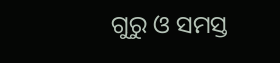ଗୁରୁ ଓ ସମସ୍ତ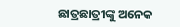ଛାତ୍ରଛାତ୍ରୀଙ୍କୁ ଅନେକ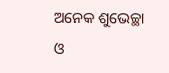ଅନେକ ଶୁଭେଚ୍ଛା ଓ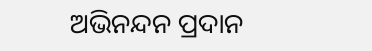ଅଭିନନ୍ଦନ ପ୍ରଦାନ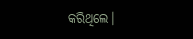କରିଥିଲେ।